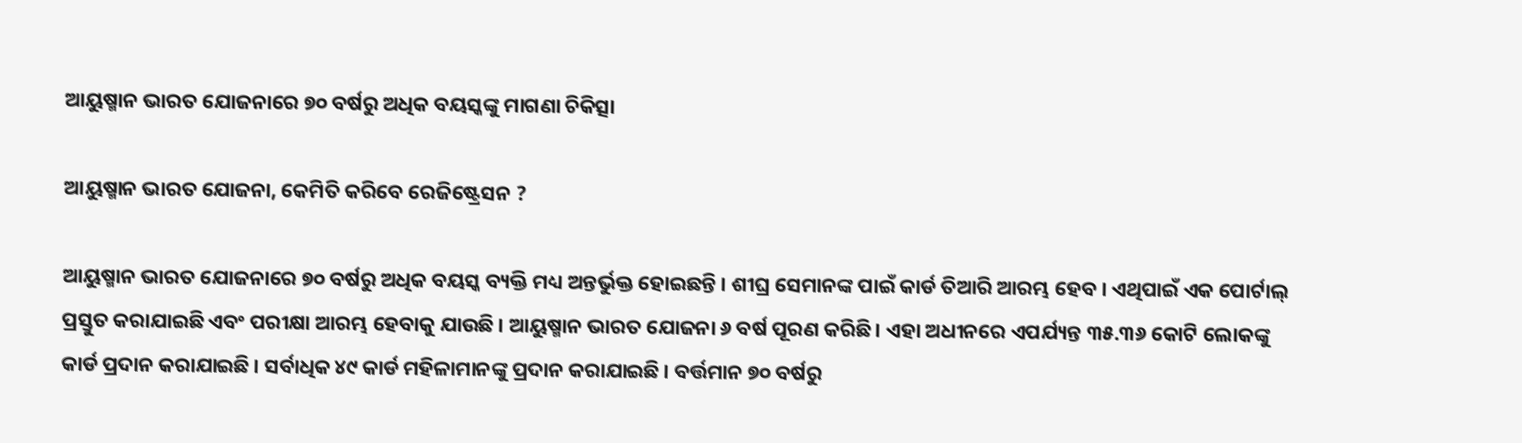ଆୟୁଷ୍ମାନ ଭାରତ ଯୋଜନାରେ ୭୦ ବର୍ଷରୁ ଅଧିକ ବୟସ୍କଙ୍କୁ ମାଗଣା ଚିକିତ୍ସା

ଆୟୁଷ୍ମାନ ଭାରତ ଯୋଜନା, କେମିତି କରିବେ ରେଜିଷ୍ଟ୍ରେସନ ?

ଆୟୁଷ୍ମାନ ଭାରତ ଯୋଜନାରେ ୭୦ ବର୍ଷରୁ ଅଧିକ ବୟସ୍କ ବ୍ୟକ୍ତି ମଧ୍ୟ ଅନ୍ତର୍ଭୁକ୍ତ ହୋଇଛନ୍ତି । ଶୀଘ୍ର ସେମାନଙ୍କ ପାଇଁ କାର୍ଡ ତିଆରି ଆରମ୍ଭ ହେବ । ଏଥିପାଇଁ ଏକ ପୋର୍ଟାଲ୍ ପ୍ରସ୍ତୁତ କରାଯାଇଛି ଏବଂ ପରୀକ୍ଷା ଆରମ୍ଭ ହେବାକୁ ଯାଉଛି । ଆୟୁଷ୍ମାନ ଭାରତ ଯୋଜନା ୬ ବର୍ଷ ପୂରଣ କରିଛି । ଏହା ଅଧୀନରେ ଏପର୍ଯ୍ୟନ୍ତ ୩୫.୩୬ କୋଟି ଲୋକଙ୍କୁ କାର୍ଡ ପ୍ରଦାନ କରାଯାଇଛି । ସର୍ବାଧିକ ୪୯ କାର୍ଡ ମହିଳାମାନଙ୍କୁ ପ୍ରଦାନ କରାଯାଇଛି । ବର୍ତ୍ତମାନ ୭୦ ବର୍ଷରୁ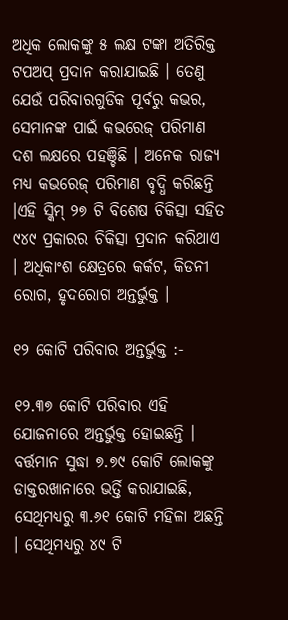ଅଧିକ ଲୋକଙ୍କୁ ୫ ଲକ୍ଷ ଟଙ୍କା ଅତିରିକ୍ତ ଟପଅପ୍ ପ୍ରଦାନ କରାଯାଇଛି । ତେଣୁ ଯେଉଁ ପରିବାରଗୁଡିକ ପୂର୍ବରୁ କଭର, ସେମାନଙ୍କ ପାଇଁ କଭରେଜ୍ ପରିମାଣ ଦଶ ଲକ୍ଷରେ ପହଞ୍ଚିଛି । ଅନେକ ରାଜ୍ୟ ମଧ୍ୟ କଭରେଜ୍ ପରିମାଣ ବୃଦ୍ଧି କରିଛନ୍ତି ।ଏହି ସ୍କିମ୍ ୨୭ ଟି ବିଶେଷ ଚିକିତ୍ସା ସହିତ ୯୪୯ ପ୍ରକାରର ଚିକିତ୍ସା ପ୍ରଦାନ କରିଥାଏ । ଅଧିକାଂଶ କ୍ଷେତ୍ରରେ କର୍କଟ, କିଡନୀ ରୋଗ, ହୃଦରୋଗ ଅନ୍ତର୍ଭୁକ୍ତ ।

୧୨ କୋଟି ପରିବାର ଅନ୍ତର୍ଭୁକ୍ତ :-

୧୨.୩୭ କୋଟି ପରିବାର ଏହି ଯୋଜନାରେ ଅନ୍ତର୍ଭୁକ୍ତ ହୋଇଛନ୍ତି । ବର୍ତ୍ତମାନ ସୁଦ୍ଧା ୭.୭୯ କୋଟି ଲୋକଙ୍କୁ ଡାକ୍ତରଖାନାରେ ଭର୍ତ୍ତି କରାଯାଇଛି, ସେଥିମଧ୍ୟରୁ ୩.୬୧ କୋଟି ମହିଳା ଅଛନ୍ତି । ସେଥିମଧ୍ୟରୁ ୪୯ ଟି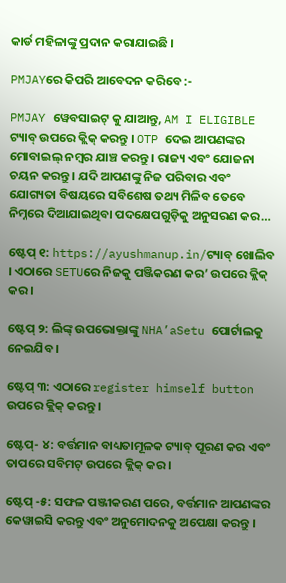କାର୍ଡ ମହିଳାଙ୍କୁ ପ୍ରଦାନ କରାଯାଇଛି ।

PMJAYରେ କିପରି ଆବେଦନ କରିବେ :-

PMJAY ୱେବସାଇଟ୍ କୁ ଯାଆନ୍ତୁ, AM I ELIGIBLE ଟ୍ୟାବ୍ ଉପରେ କ୍ଲିକ୍ କରନ୍ତୁ । OTP ଦେଇ ଆପଣଙ୍କର ମୋବାଇଲ୍ ନମ୍ବର ଯାଞ୍ଚ କରନ୍ତୁ । ରାଜ୍ୟ ଏବଂ ଯୋଜନା ଚୟନ କରନ୍ତୁ । ଯଦି ଆପଣଙ୍କୁ ନିଜ ପରିବାର ଏବଂ ଯୋଗ୍ୟତା ବିଷୟରେ ସବିଶେଷ ତଥ୍ୟ ମିଳିବ ତେବେ ନିମ୍ନରେ ଦିଆଯାଇଥିବା ପଦକ୍ଷେପଗୁଡ଼ିକୁ ଅନୁସରଣ କର…

ଷ୍ଟେପ୍ ୧: https://ayushmanup.in/ଟ୍ୟାବ୍ ଖୋଲିବ । ଏଠାରେ SETUରେ ନିଜକୁ ପଞ୍ଜିକରଣ କର’ ଉପରେ କ୍ଲିକ୍ କର ।

ଷ୍ଟେପ୍ ୨: ଲିଙ୍କ୍ ଉପଭୋକ୍ତାଙ୍କୁ NHA’aSetu ପୋର୍ଟାଲକୁ ନେଇଯିବ ।

ଷ୍ଟେପ୍ ୩: ଏଠାରେ register himself button ଉପରେ କ୍ଲିକ୍ କରନ୍ତୁ ।

ଷ୍ଟେପ୍- ୪: ବର୍ତ୍ତମାନ ବାଧ୍ୟତାମୂଳକ ଟ୍ୟାବ୍ ପୂରଣ କର ଏବଂ ତାପରେ ସବିମଟ୍ ଉପରେ କ୍ଲିକ୍ କର ।

ଷ୍ଟେପ୍ -୫: ସଫଳ ପଞ୍ଜୀକରଣ ପରେ, ବର୍ତ୍ତମାନ ଆପଣଙ୍କର କେୱାଇସି କରନ୍ତୁ ଏବଂ ଅନୁମୋଦନକୁ ଅପେକ୍ଷା କରନ୍ତୁ ।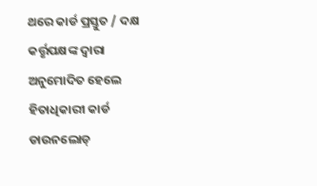ଥରେ କାର୍ଡ ପ୍ରସ୍ତୁତ / ଦକ୍ଷ କର୍ତ୍ତୃପକ୍ଷଙ୍କ ଦ୍ୱାରା ଅନୁମୋଦିତ ହେଲେ ହିତାଧିକାରୀ କାର୍ଡ ଡାଉନଲୋଡ୍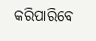କରିପାରିବେ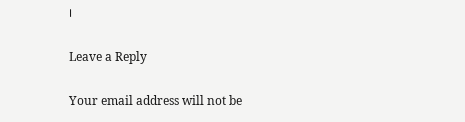।

Leave a Reply

Your email address will not be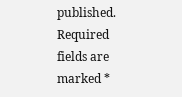published. Required fields are marked *